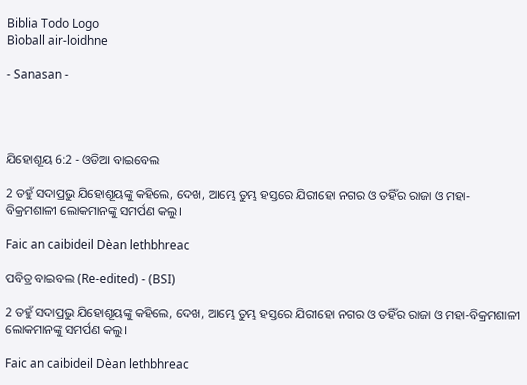Biblia Todo Logo
Bìoball air-loidhne

- Sanasan -




ଯିହୋଶୂୟ 6:2 - ଓଡିଆ ବାଇବେଲ

2 ତହୁଁ ସଦାପ୍ରଭୁ ଯିହୋଶୂୟଙ୍କୁ କହିଲେ, ଦେଖ, ଆମ୍ଭେ ତୁମ୍ଭ ହସ୍ତରେ ଯିରୀହୋ ନଗର ଓ ତହିଁର ରାଜା ଓ ମହା- ବିକ୍ରମଶାଳୀ ଲୋକମାନଙ୍କୁ ସମର୍ପଣ କଲୁ।

Faic an caibideil Dèan lethbhreac

ପବିତ୍ର ବାଇବଲ (Re-edited) - (BSI)

2 ତହୁଁ ସଦାପ୍ରଭୁ ଯିହୋଶୂୟଙ୍କୁ କହିଲେ, ଦେଖ, ଆମ୍ଭେ ତୁମ୍ଭ ହସ୍ତରେ ଯିରୀହୋ ନଗର ଓ ତହିଁର ରାଜା ଓ ମହା-ବିକ୍ରମଶାଳୀ ଲୋକମାନଙ୍କୁ ସମର୍ପଣ କଲୁ।

Faic an caibideil Dèan lethbhreac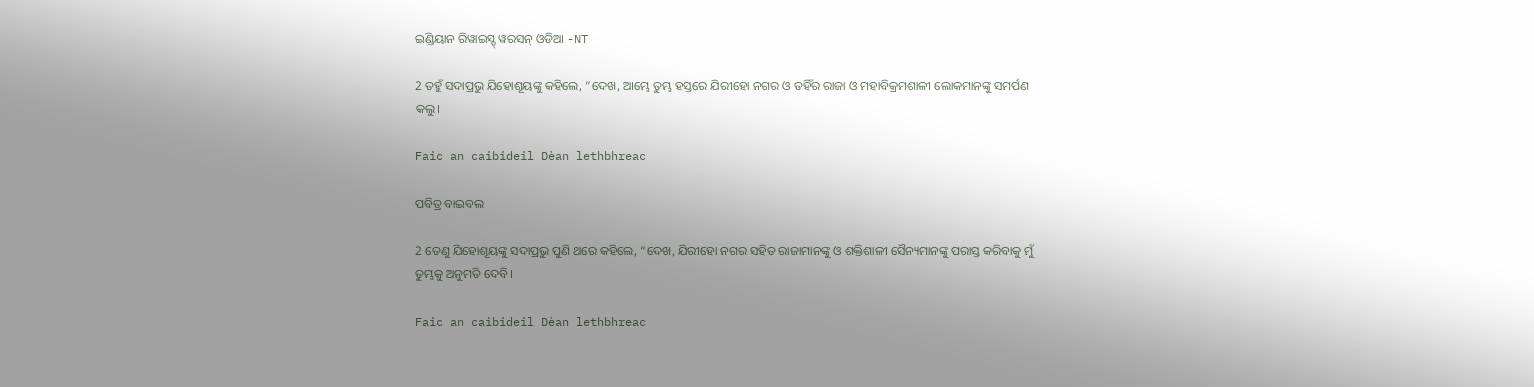ଇଣ୍ଡିୟାନ ରିୱାଇସ୍ଡ୍ ୱରସନ୍ ଓଡିଆ -NT

2 ତହୁଁ ସଦାପ୍ରଭୁ ଯିହୋଶୂୟଙ୍କୁ କହିଲେ, “ଦେଖ, ଆମ୍ଭେ ତୁମ୍ଭ ହସ୍ତରେ ଯିରୀହୋ ନଗର ଓ ତହିଁର ରାଜା ଓ ମହାବିକ୍ରମଶାଳୀ ଲୋକମାନଙ୍କୁ ସମର୍ପଣ କଲୁ।

Faic an caibideil Dèan lethbhreac

ପବିତ୍ର ବାଇବଲ

2 ତେଣୁ ଯିହୋଶୂୟଙ୍କୁ ସଦାପ୍ରଭୁ ପୁଣି ଥରେ କହିଲେ, “ଦେଖ, ଯିରୀହୋ ନଗର ସହିତ ରାଜାମାନଙ୍କୁ ଓ ଶକ୍ତିଶାଳୀ ସୈନ୍ୟମାନଙ୍କୁ ପରାସ୍ତ କରିବାକୁ ମୁଁ ତୁମ୍ଭକୁ ଅନୁମତି ଦେବି।

Faic an caibideil Dèan lethbhreac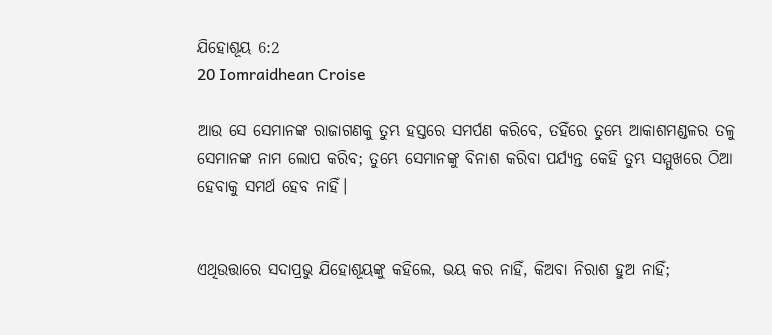ଯିହୋଶୂୟ 6:2
20 Iomraidhean Croise

ଆଉ ସେ ସେମାନଙ୍କ ରାଜାଗଣକୁ ତୁମ୍ଭ ହସ୍ତରେ ସମର୍ପଣ କରିବେ, ତହିଁରେ ତୁମ୍ଭେ ଆକାଶମଣ୍ଡଳର ତଳୁ ସେମାନଙ୍କ ନାମ ଲୋପ କରିବ; ତୁମ୍ଭେ ସେମାନଙ୍କୁ ବିନାଶ କରିବା ପର୍ଯ୍ୟନ୍ତ କେହି ତୁମ୍ଭ ସମ୍ମୁଖରେ ଠିଆ ହେବାକୁ ସମର୍ଥ ହେବ ନାହିଁ।


ଏଥିଉତ୍ତାରେ ସଦାପ୍ରଭୁ ଯିହୋଶୂୟଙ୍କୁ କହିଲେ, ଭୟ କର ନାହିଁ, କିଅବା ନିରାଶ ହୁଅ ନାହିଁ;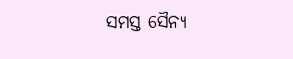ସମସ୍ତ ସୈନ୍ୟ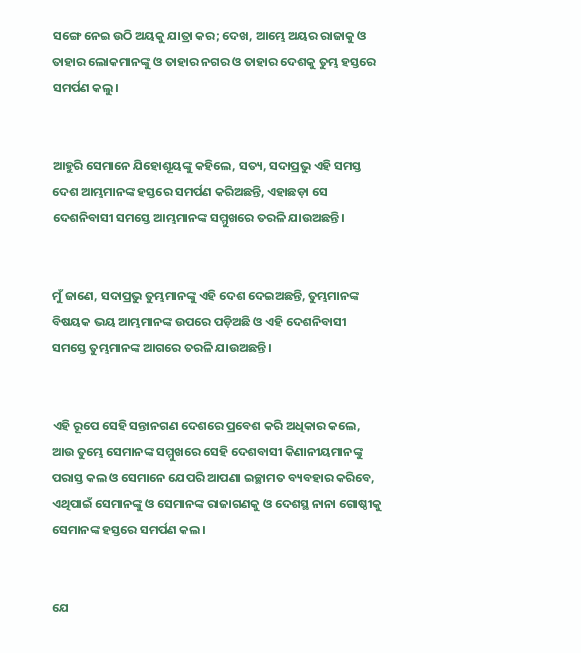ସଙ୍ଗେ ନେଇ ଉଠି ଅୟକୁ ଯାତ୍ରା କର; ଦେଖ, ଆମ୍ଭେ ଅୟର ରାଜାକୁ ଓ ତାହାର ଲୋକମାନଙ୍କୁ ଓ ତାହାର ନଗର ଓ ତାହାର ଦେଶକୁ ତୁମ୍ଭ ହସ୍ତରେ ସମର୍ପଣ କଲୁ।


ଆହୁରି ସେମାନେ ଯିହୋଶୂୟଙ୍କୁ କହିଲେ, ସତ୍ୟ, ସଦାପ୍ରଭୁ ଏହି ସମସ୍ତ ଦେଶ ଆମ୍ଭମାନଙ୍କ ହସ୍ତରେ ସମର୍ପଣ କରିଅଛନ୍ତି, ଏହାଛଡ଼ା ସେ ଦେଶନିବାସୀ ସମସ୍ତେ ଆମ୍ଭମାନଙ୍କ ସମ୍ମୁଖରେ ତରଳି ଯାଉଅଛନ୍ତି।


ମୁଁ ଜାଣେ, ସଦାପ୍ରଭୁ ତୁମ୍ଭମାନଙ୍କୁ ଏହି ଦେଶ ଦେଇଅଛନ୍ତି, ତୁମ୍ଭମାନଙ୍କ ବିଷୟକ ଭୟ ଆମ୍ଭମାନଙ୍କ ଉପରେ ପଡ଼ିଅଛି ଓ ଏହି ଦେଶନିବାସୀ ସମସ୍ତେ ତୁମ୍ଭମାନଙ୍କ ଆଗରେ ତରଳି ଯାଉଅଛନ୍ତି।


ଏହି ରୂପେ ସେହି ସନ୍ତାନଗଣ ଦେଶରେ ପ୍ରବେଶ କରି ଅଧିକାର କଲେ, ଆଉ ତୁମ୍ଭେ ସେମାନଙ୍କ ସମ୍ମୁଖରେ ସେହି ଦେଶବାସୀ କିଣାନୀୟମାନଙ୍କୁ ପରାସ୍ତ କଲ ଓ ସେମାନେ ଯେପରି ଆପଣା ଇଚ୍ଛାମତ ବ୍ୟବହାର କରିବେ, ଏଥିପାଇଁ ସେମାନଙ୍କୁ ଓ ସେମାନଙ୍କ ରାଜାଗଣକୁ ଓ ଦେଶସ୍ଥ ନାନା ଗୋଷ୍ଠୀକୁ ସେମାନଙ୍କ ହସ୍ତରେ ସମର୍ପଣ କଲ।


ଯେ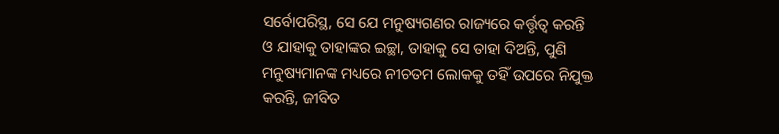ସର୍ବୋପରିସ୍ଥ, ସେ ଯେ ମନୁଷ୍ୟଗଣର ରାଜ୍ୟରେ କର୍ତ୍ତୃତ୍ୱ କରନ୍ତି ଓ ଯାହାକୁ ତାହାଙ୍କର ଇଚ୍ଛା, ତାହାକୁ ସେ ତାହା ଦିଅନ୍ତି, ପୁଣି ମନୁଷ୍ୟମାନଙ୍କ ମଧ୍ୟରେ ନୀଚତମ ଲୋକକୁ ତହିଁ ଉପରେ ନିଯୁକ୍ତ କରନ୍ତି, ଜୀବିତ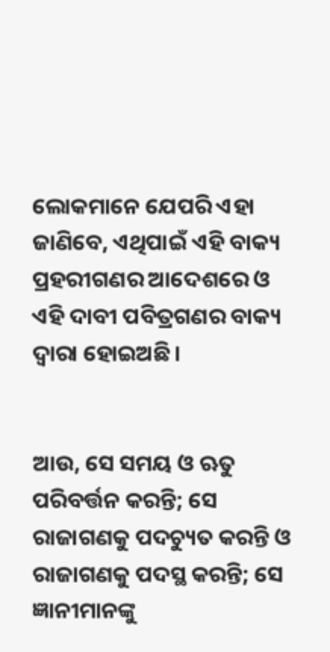ଲୋକମାନେ ଯେପରି ଏହା ଜାଣିବେ, ଏଥିପାଇଁ ଏହି ବାକ୍ୟ ପ୍ରହରୀଗଣର ଆଦେଶରେ ଓ ଏହି ଦାବୀ ପବିତ୍ରଗଣର ବାକ୍ୟ ଦ୍ୱାରା ହୋଇଅଛି।


ଆଉ, ସେ ସମୟ ଓ ଋତୁ ପରିବର୍ତ୍ତନ କରନ୍ତି; ସେ ରାଜାଗଣକୁ ପଦଚ୍ୟୁତ କରନ୍ତି ଓ ରାଜାଗଣକୁ ପଦସ୍ଥ କରନ୍ତି; ସେ ଜ୍ଞାନୀମାନଙ୍କୁ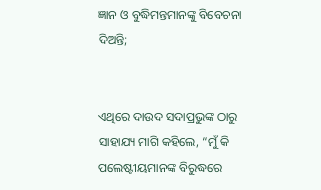ଜ୍ଞାନ ଓ ବୁଦ୍ଧିମନ୍ତମାନଙ୍କୁ ବିବେଚନା ଦିଅନ୍ତି;


ଏଥିରେ ଦାଉଦ ସଦାପ୍ରଭୁଙ୍କ ଠାରୁ ସାହାଯ୍ୟ ମାଗି କହିଲେ, “ମୁଁ କି ପଲେଷ୍ଟୀୟମାନଙ୍କ ବିରୁଦ୍ଧରେ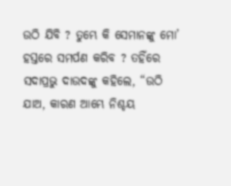ଉଠି ଯିବି ? ତୁମ୍ଭେ କି ସେମାନଙ୍କୁ ମୋ’ ହସ୍ତରେ ସମର୍ପଣ କରିବ ? ତହିଁରେ ସଦାପ୍ରଭୁ ଦାଉଦଙ୍କୁ କହିଲେ, “ଉଠି ଯାଅ, କାରଣ ଆମ୍ଭେ ନିଶ୍ଚୟ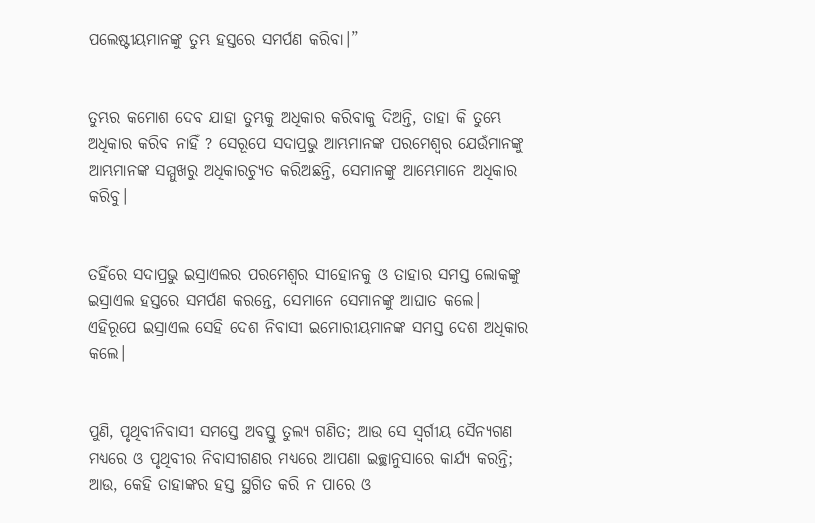ପଲେଷ୍ଟୀୟମାନଙ୍କୁ ତୁମ୍ଭ ହସ୍ତରେ ସମର୍ପଣ କରିବା।”


ତୁମ୍ଭର କମୋଶ ଦେବ ଯାହା ତୁମ୍ଭକୁ ଅଧିକାର କରିବାକୁ ଦିଅନ୍ତି, ତାହା କି ତୁମ୍ଭେ ଅଧିକାର କରିବ ନାହିଁ ? ସେରୂପେ ସଦାପ୍ରଭୁ ଆମ୍ଭମାନଙ୍କ ପରମେଶ୍ୱର ଯେଉଁମାନଙ୍କୁ ଆମ୍ଭମାନଙ୍କ ସମ୍ମୁଖରୁ ଅଧିକାରଚ୍ୟୁତ କରିଅଛନ୍ତି, ସେମାନଙ୍କୁ ଆମ୍ଭେମାନେ ଅଧିକାର କରିବୁ।


ତହିଁରେ ସଦାପ୍ରଭୁ ଇସ୍ରାଏଲର ପରମେଶ୍ୱର ସୀହୋନକୁ ଓ ତାହାର ସମସ୍ତ ଲୋକଙ୍କୁ ଇସ୍ରାଏଲ ହସ୍ତରେ ସମର୍ପଣ କରନ୍ତେ, ସେମାନେ ସେମାନଙ୍କୁ ଆଘାତ କଲେ। ଏହିରୂପେ ଇସ୍ରାଏଲ ସେହି ଦେଶ ନିବାସୀ ଇମୋରୀୟମାନଙ୍କ ସମସ୍ତ ଦେଶ ଅଧିକାର କଲେ।


ପୁଣି, ପୃଥିବୀନିବାସୀ ସମସ୍ତେ ଅବସ୍ତୁ ତୁଲ୍ୟ ଗଣିତ; ଆଉ ସେ ସ୍ୱର୍ଗୀୟ ସୈନ୍ୟଗଣ ମଧ୍ୟରେ ଓ ପୃଥିବୀର ନିବାସୀଗଣର ମଧ୍ୟରେ ଆପଣା ଇଚ୍ଛାନୁସାରେ କାର୍ଯ୍ୟ କରନ୍ତି; ଆଉ, କେହି ତାହାଙ୍କର ହସ୍ତ ସ୍ଥଗିତ କରି ନ ପାରେ ଓ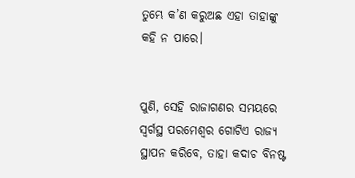ତୁମ୍ଭେ କ’ଣ କରୁଅଛ ଏହା ତାହାଙ୍କୁ କହି ନ ପାରେ।


ପୁଣି, ସେହି ରାଜାଗଣର ସମୟରେ ସ୍ୱର୍ଗସ୍ଥ ପରମେଶ୍ୱର ଗୋଟିଏ ରାଜ୍ୟ ସ୍ଥାପନ କରିବେ, ତାହା କଦାଚ ବିନଷ୍ଟ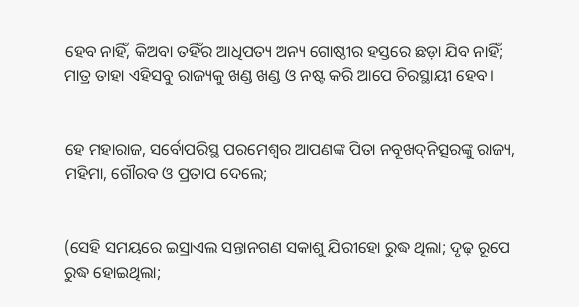ହେବ ନାହିଁ, କିଅବା ତହିଁର ଆଧିପତ୍ୟ ଅନ୍ୟ ଗୋଷ୍ଠୀର ହସ୍ତରେ ଛଡ଼ା ଯିବ ନାହିଁ; ମାତ୍ର ତାହା ଏହିସବୁ ରାଜ୍ୟକୁ ଖଣ୍ଡ ଖଣ୍ଡ ଓ ନଷ୍ଟ କରି ଆପେ ଚିରସ୍ଥାୟୀ ହେବ।


ହେ ମହାରାଜ, ସର୍ବୋପରିସ୍ଥ ପରମେଶ୍ୱର ଆପଣଙ୍କ ପିତା ନବୂଖଦ୍‍ନିତ୍ସରଙ୍କୁ ରାଜ୍ୟ, ମହିମା, ଗୌରବ ଓ ପ୍ରତାପ ଦେଲେ;


(ସେହି ସମୟରେ ଇସ୍ରାଏଲ ସନ୍ତାନଗଣ ସକାଶୁ ଯିରୀହୋ ରୁଦ୍ଧ ଥିଲା; ଦୃଢ଼ ରୂପେ ରୁଦ୍ଧ ହୋଇଥିଲା;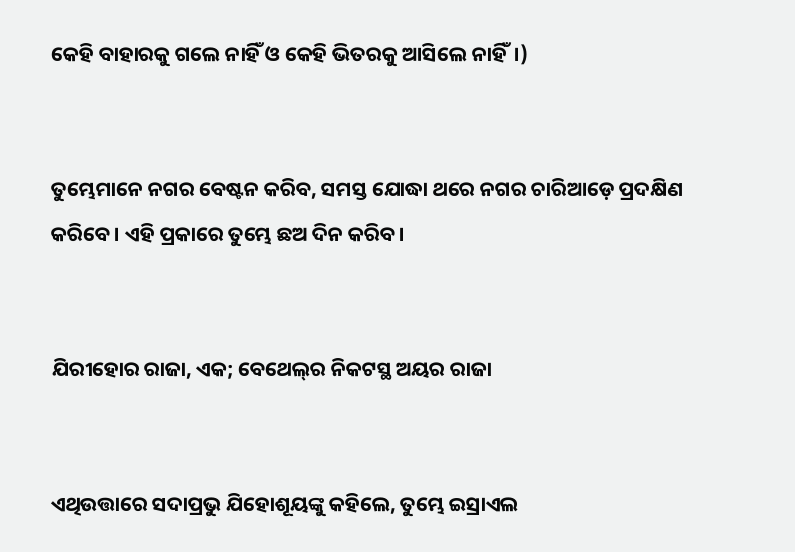କେହି ବାହାରକୁ ଗଲେ ନାହିଁ ଓ କେହି ଭିତରକୁ ଆସିଲେ ନାହିଁ।)


ତୁମ୍ଭେମାନେ ନଗର ବେଷ୍ଟନ କରିବ, ସମସ୍ତ ଯୋଦ୍ଧା ଥରେ ନଗର ଚାରିଆଡ଼େ ପ୍ରଦକ୍ଷିଣ କରିବେ। ଏହି ପ୍ରକାରେ ତୁମ୍ଭେ ଛଅ ଦିନ କରିବ।


ଯିରୀହୋର ରାଜା, ଏକ; ବେଥେଲ୍‍ର ନିକଟସ୍ଥ ଅୟର ରାଜା


ଏଥିଉତ୍ତାରେ ସଦାପ୍ରଭୁ ଯିହୋଶୂୟଙ୍କୁ କହିଲେ, ତୁମ୍ଭେ ଇସ୍ରାଏଲ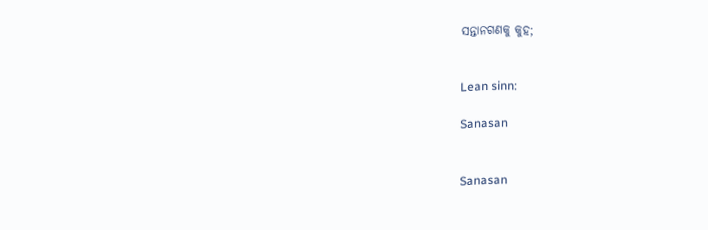ସନ୍ତାନଗଣକୁ କୁହ;


Lean sinn:

Sanasan


Sanasan